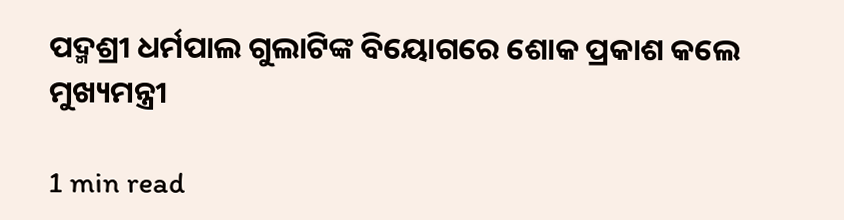ପଦ୍ମଶ୍ରୀ ଧର୍ମପାଲ ଗୁଲାଟିଙ୍କ ବିୟୋଗରେ ଶୋକ ପ୍ରକାଶ କଲେ ମୁଖ୍ୟମନ୍ତ୍ରୀ

1 min read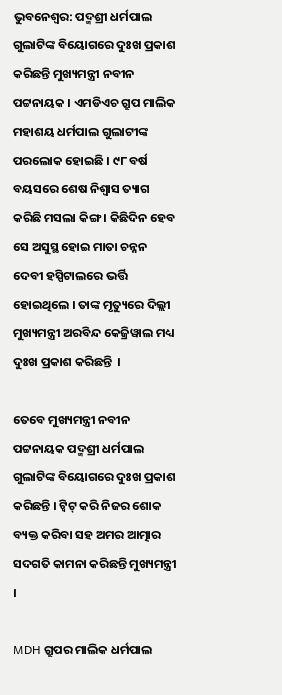ଭୁବନେଶ୍ୱର: ପଦ୍ମଶ୍ରୀ ଧର୍ମପାଲ ଗୁଲାଟିଙ୍କ ବିୟୋଗରେ ଦୁଃଖ ପ୍ରକାଶ କରିଛନ୍ତି ମୁଖ୍ୟମନ୍ତ୍ରୀ ନବୀନ ପଟ୍ଟନାୟକ । ଏମଡିଏଚ ଗ୍ରୁପ ମାଲିକ ମହାଶୟ ଧର୍ମପାଲ ଗୁଲାଟୀଙ୍କ ପରଲୋକ ହୋଇଛି । ୯୮ ବର୍ଷ ବୟସରେ ଶେଷ ନିଶ୍ୱାସ ତ୍ୟାଗ କରିଛି ମସଲା କିଙ୍ଗ । କିଛିଦିନ ହେବ ସେ ଅସୁସ୍ଥ ହୋଇ ମାତା ଚନ୍ନନ ଦେବୀ ହସ୍ପିଟାଲରେ ଭର୍ତ୍ତି ହୋଇଥିଲେ । ତାଙ୍କ ମୃତ୍ୟୁରେ ଦିଲ୍ଲୀ ମୁଖ୍ୟମନ୍ତ୍ରୀ ଅରବିନ୍ଦ କେଜ୍ରିୱାଲ ମଧ୍ୟ ଦୁଃଖ ପ୍ରକାଶ କରିଛନ୍ତି  ।

ତେବେ ମୁଖ୍ୟମନ୍ତ୍ରୀ ନବୀନ ପଟ୍ଟନାୟକ ପଦ୍ମଶ୍ରୀ ଧର୍ମପାଲ ଗୁଲାଟିଙ୍କ ବିୟୋଗରେ ଦୁଃଖ ପ୍ରକାଶ କରିଛନ୍ତି । ଟ୍ୱିଟ୍ କରି ନିଜର ଶୋକ ବ୍ୟକ୍ତ କରିବା ସହ ଅମର ଆତ୍ମାର ସଦଗତି କାମନା କରିଛନ୍ତି ମୁଖ୍ୟମନ୍ତ୍ରୀ ।

MDH ଗ୍ରୁପର ମାଲିକ ଧର୍ମପାଲ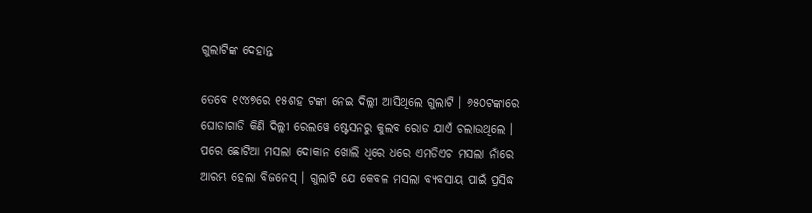ଗୁଲାଟିଙ୍କ ଦେହାନ୍ତ

ତେବେ ୧୯୪୭ରେ ୧୫ଶହ ଟଙ୍କା ନେଇ ଦିଲ୍ଲୀ ଆସିଥିଲେ ଗୁଲାଟି । ୬୫୦ଟଙ୍କାରେ ଘୋଡାଗାଡି କିଣି ଦିଲ୍ଲୀ ରେଲୱେ ଷ୍ଟେସନରୁ କୁଲବ ରୋଡ ଯାଏଁ ଚଲାଉଥିଲେ । ପରେ ଛୋଟିଆ ମସଲା ଦୋକାନ ଖୋଲି ଧିରେ ଧରେ ଏମଡିଏଚ ମସଲା ନାଁରେ ଆରମ୍ଭ ହେଲା ବିଜନେସ୍ । ଗୁଲାଟି ଯେ କେବଳ ମସଲା ବ୍ୟବସାୟ ପାଇଁ ପ୍ରସିଦ୍ଧ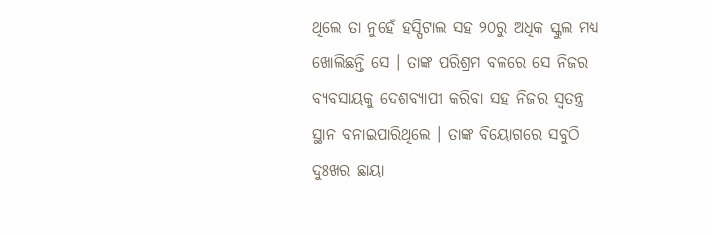ଥିଲେ ତା ନୁହେଁ ହସ୍ପିଟାଲ ସହ ୨୦ରୁ ଅଧିକ ସ୍କୁଲ ମଧ୍ୟ ଖୋଲିଛନ୍ତି ସେ । ତାଙ୍କ ପରିଶ୍ରମ ବଳରେ ସେ ନିଜର ବ୍ୟବସାୟକୁ ଦେଶବ୍ୟାପୀ କରିବା ସହ ନିଜର ସ୍ୱତନ୍ତ୍ର ସ୍ଥାନ ବନାଇପାରିଥିଲେ । ତାଙ୍କ ବିୟୋଗରେ ସବୁଠି ଦୁଃଖର ଛାୟା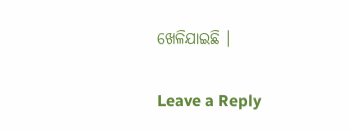ଖେଳିଯାଇଛି ।

Leave a Reply